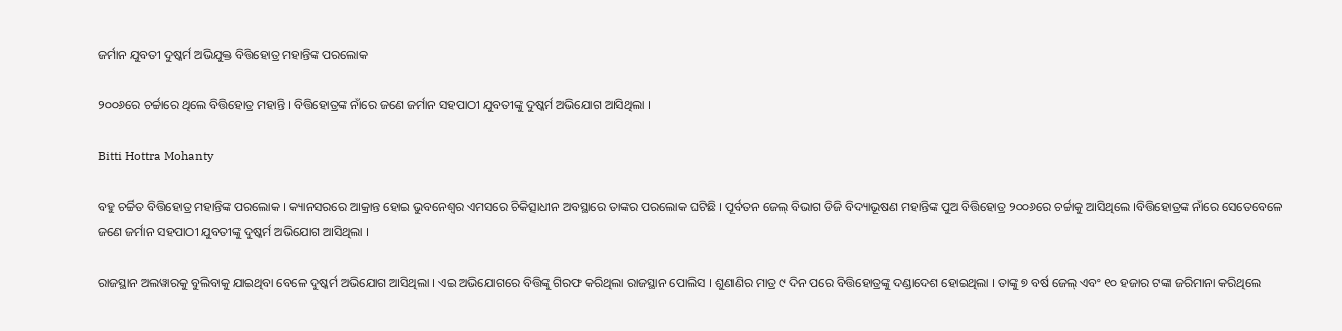ଜର୍ମାନ ଯୁବତୀ ଦୁଷ୍କର୍ମ ଅଭିଯୁକ୍ତ ବିତ୍ତିହୋତ୍ର ମହାନ୍ତିଙ୍କ ପରଲୋକ

୨୦୦୬ରେ ଚର୍ଚ୍ଚାରେ ଥିଲେ ବିତ୍ତିହୋତ୍ର ମହାନ୍ତି । ବିତ୍ତିହୋତ୍ରଙ୍କ ନାଁରେ ଜଣେ ଜର୍ମାନ ସହପାଠୀ ଯୁବତୀଙ୍କୁ ଦୁଷ୍କର୍ମ ଅଭିଯୋଗ ଆସିଥିଲା ।

Bitti Hottra Mohanty

ବହୁ ଚର୍ଚ୍ଚିତ ବିତ୍ତିହୋତ୍ର ମହାନ୍ତିଙ୍କ ପରଲୋକ । କ୍ୟାନସରରେ ଆକ୍ରାନ୍ତ ହୋଇ ଭୁବନେଶ୍ୱର ଏମସରେ ଚିକିତ୍ସାଧୀନ ଅବସ୍ଥାରେ ତାଙ୍କର ପରଲୋକ ଘଟିଛି । ପୂର୍ବତନ ଜେଲ୍ ବିଭାଗ ଡିଜି ବିଦ୍ୟାଭୂଷଣ ମହାନ୍ତିଙ୍କ ପୁଅ ବିତ୍ତିହୋତ୍ର ୨୦୦୬ରେ ଚର୍ଚ୍ଚାକୁ ଆସିଥିଲେ ।ବିତ୍ତିହୋତ୍ରଙ୍କ ନାଁରେ ସେତେବେଳେ ଜଣେ ଜର୍ମାନ ସହପାଠୀ ଯୁବତୀଙ୍କୁ ଦୁଷ୍କର୍ମ ଅଭିଯୋଗ ଆସିଥିଲା ।

ରାଜସ୍ଥାନ ଅଲୱାରକୁ ବୁଲିବାକୁ ଯାଇଥିବା ବେଳେ ଦୁଷ୍କର୍ମ ଅଭିଯୋଗ ଆସିଥିଲା । ଏଇ ଅଭିଯୋଗରେ ବିତ୍ତିଙ୍କୁ ଗିରଫ କରିଥିଲା ରାଜସ୍ଥାନ ପୋଲିସ । ଶୁଣାଣିର ମାତ୍ର ୯ ଦିନ ପରେ ବିତ୍ତିହୋତ୍ରଙ୍କୁ ଦଣ୍ଡାଦେଶ ହୋଇଥିଲା । ତାଙ୍କୁ ୭ ବର୍ଷ ଜେଲ୍ ଏବଂ ୧୦ ହଜାର ଟଙ୍କା ଜରିମାନା କରିଥିଲେ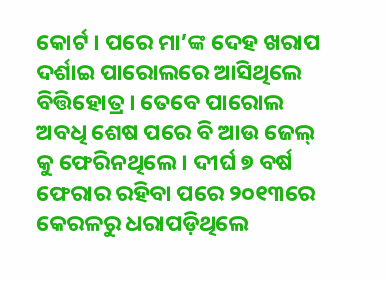କୋର୍ଟ । ପରେ ମା’ଙ୍କ ଦେହ ଖରାପ ଦର୍ଶାଇ ପାରୋଲରେ ଆସିଥିଲେ ବିତ୍ତିହୋତ୍ର । ତେବେ ପାରୋଲ ଅବଧି ଶେଷ ପରେ ବି ଆଉ ଜେଲ୍ କୁ ଫେରିନଥିଲେ । ଦୀର୍ଘ ୭ ବର୍ଷ ଫେରାର ରହିବା ପରେ ୨୦୧୩ରେ କେରଳରୁ ଧରାପଡ଼ିଥିଲେ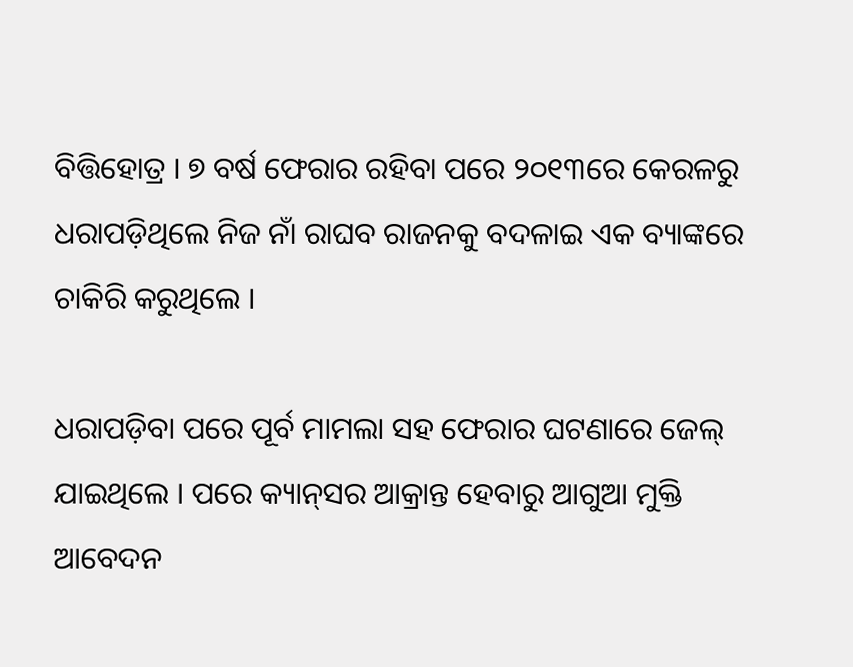ବିତ୍ତିହୋତ୍ର । ୭ ବର୍ଷ ଫେରାର ରହିବା ପରେ ୨୦୧୩ରେ କେରଳରୁ ଧରାପଡ଼ିଥିଲେ ନିଜ ନାଁ ରାଘବ ରାଜନକୁ ବଦଳାଇ ଏକ ବ୍ୟାଙ୍କରେ ଚାକିରି କରୁଥିଲେ ।

ଧରାପଡ଼ିବା ପରେ ପୂର୍ବ ମାମଲା ସହ ଫେରାର ଘଟଣାରେ ଜେଲ୍ ଯାଇଥିଲେ । ପରେ କ୍ୟାନ୍‌ସର ଆକ୍ରାନ୍ତ ହେବାରୁ ଆଗୁଆ ମୁକ୍ତି ଆବେଦନ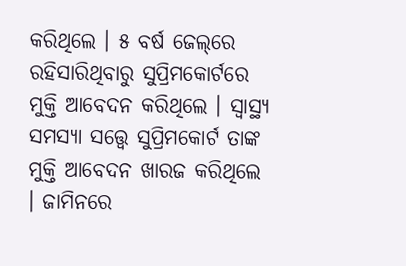କରିଥିଲେ । ୫ ବର୍ଷ ଜେଲ୍‌ରେ ରହିସାରିଥିବାରୁ ସୁପ୍ରିମକୋର୍ଟରେ ମୁକ୍ତି ଆବେଦନ କରିଥିଲେ । ସ୍ୱାସ୍ଥ୍ୟ ସମସ୍ୟା ସତ୍ତ୍ୱେ ସୁପ୍ରିମକୋର୍ଟ ତାଙ୍କ ମୁକ୍ତି ଆବେଦନ ଖାରଜ କରିଥିଲେ । ଜାମିନରେ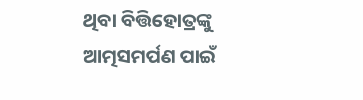ଥିବା ବିତ୍ତିହୋତ୍ରଙ୍କୁ ଆତ୍ମସମର୍ପଣ ପାଇଁ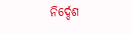ନିର୍ଦ୍ଦେଶ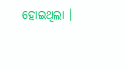ହୋଇଥିଲା ।